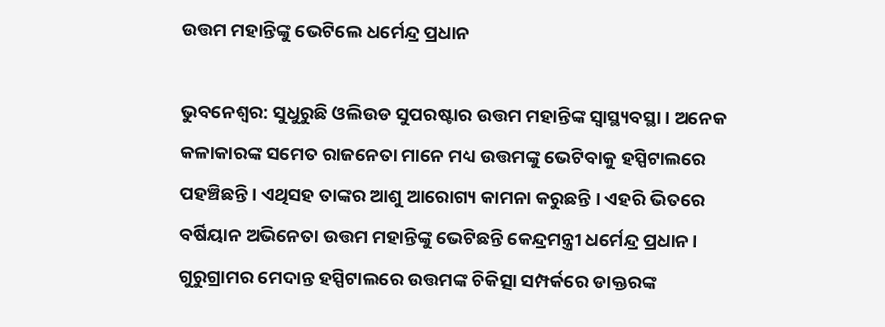ଉତ୍ତମ ମହାନ୍ତିଙ୍କୁ ଭେଟିଲେ ଧର୍ମେନ୍ଦ୍ର ପ୍ରଧାନ

ଭୁବନେଶ୍ଵର: ସୁଧୁରୁଛି ଓଲିଉଡ ସୁପରଷ୍ଟାର ଉତ୍ତମ ମହାନ୍ତିଙ୍କ ସ୍ବାସ୍ଥ୍ୟବସ୍ଥା । ଅନେକ କଳାକାରଙ୍କ ସମେତ ରାଜନେତା ମାନେ ମଧ୍ୟ ଉତ୍ତମଙ୍କୁ ଭେଟିବାକୁ ହସ୍ପିଟାଲରେ ପହଞ୍ଚିଛନ୍ତି । ଏଥିସହ ତାଙ୍କର ଆଶୁ ଆରୋଗ୍ୟ କାମନା କରୁଛନ୍ତି । ଏହରି ଭିତରେ ବର୍ଷିୟାନ ଅଭିନେତା ଉତ୍ତମ ମହାନ୍ତିଙ୍କୁ ଭେଟିଛନ୍ତି କେନ୍ଦ୍ରମନ୍ତ୍ରୀ ଧର୍ମେନ୍ଦ୍ର ପ୍ରଧାନ। ଗୁରୁଗ୍ରାମର ମେଦାନ୍ତ ହସ୍ପିଟାଲରେ ଉତ୍ତମଙ୍କ ଚିକିତ୍ସା ସମ୍ପର୍କରେ ଡାକ୍ତରଙ୍କ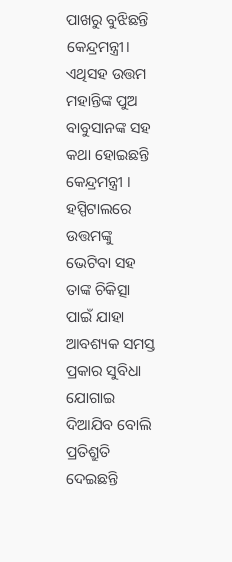ପାଖରୁ ବୁଝିଛନ୍ତି କେନ୍ଦ୍ରମନ୍ତ୍ରୀ। ଏଥିସହ ଉତ୍ତମ ମହାନ୍ତିଙ୍କ ପୁଅ ବାବୁସାନଙ୍କ ସହ କଥା ହୋଇଛନ୍ତି କେନ୍ଦ୍ରମନ୍ତ୍ରୀ ।
ହସ୍ପିଟାଲରେ ଉତ୍ତମଙ୍କୁ ଭେଟିବା ସହ ତାଙ୍କ ଚିକିତ୍ସା ପାଇଁ ଯାହା ଆବଶ୍ୟକ ସମସ୍ତ ପ୍ରକାର ସୁବିଧା ଯୋଗାଇ ଦିଆଯିବ ବୋଲି ପ୍ରତିଶ୍ରୁତି ଦେଇଛନ୍ତି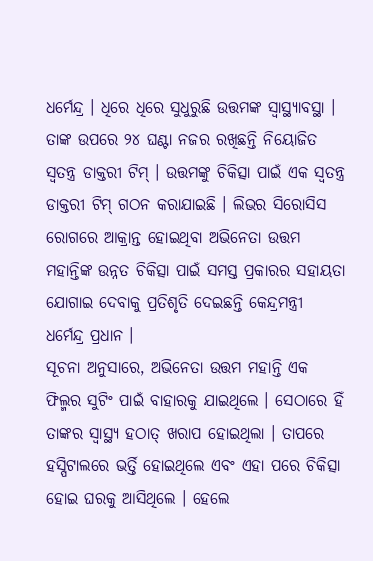ଧର୍ମେନ୍ଦ୍ର । ଧିରେ ଧିରେ ସୁଧୁରୁଛି ଉତ୍ତମଙ୍କ ସ୍ବାସ୍ଥ୍ୟାବସ୍ଥା । ତାଙ୍କ ଉପରେ ୨୪ ଘଣ୍ଟା ନଜର ରଖିଛନ୍ତି ନିୟୋଜିତ ସ୍ଵତନ୍ତ୍ର ଡାକ୍ତରୀ ଟିମ୍ । ଉତ୍ତମଙ୍କୁ ଚିକିତ୍ସା ପାଇଁ ଏକ ସ୍ବତନ୍ତ୍ର ଡାକ୍ତରୀ ଟିମ୍ ଗଠନ କରାଯାଇଛି । ଲିଭର ସିରୋସିସ ରୋଗରେ ଆକ୍ରାନ୍ତ ହୋଇଥିବା ଅଭିନେତା ଉତ୍ତମ ମହାନ୍ତିଙ୍କ ଉନ୍ନତ ଚିକିତ୍ସା ପାଇଁ ସମସ୍ତ ପ୍ରକାରର ସହାୟତା ଯୋଗାଇ ଦେବାକୁ ପ୍ରତିଶୃତି ଦେଇଛନ୍ତି କେନ୍ଦ୍ରମନ୍ତ୍ରୀ ଧର୍ମେନ୍ଦ୍ର ପ୍ରଧାନ ।
ସୂଚନା ଅନୁସାରେ, ଅଭିନେତା ଉତ୍ତମ ମହାନ୍ତି ଏକ ଫିଲ୍ମର ସୁଟିଂ ପାଇଁ ବାହାରକୁ ଯାଇଥିଲେ । ସେଠାରେ ହିଁ ତାଙ୍କର ସ୍ବାସ୍ଥ୍ୟ ହଠାତ୍ ଖରାପ ହୋଇଥିଲା । ତାପରେ ହସ୍ପିଟାଲରେ ଭର୍ତ୍ତି ହୋଇଥିଲେ ଏବଂ ଏହା ପରେ ଚିକିତ୍ସା ହୋଇ ଘରକୁ ଆସିଥିଲେ । ହେଲେ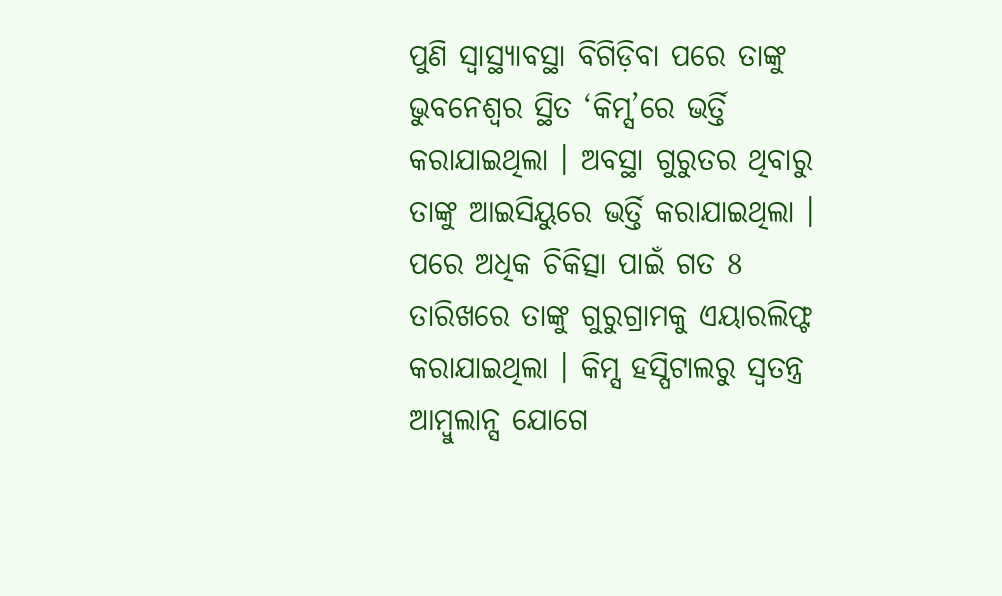ପୁଣି ସ୍ୱାସ୍ଥ୍ୟାବସ୍ଥା ବିଗିଡ଼ିବା ପରେ ତାଙ୍କୁ ଭୁବନେଶ୍ୱର ସ୍ଥିତ ‘କିମ୍ସ’ରେ ଭର୍ତ୍ତି କରାଯାଇଥିଲା । ଅବସ୍ଥା ଗୁରୁତର ଥିବାରୁ ତାଙ୍କୁ ଆଇସିୟୁରେ ଭର୍ତ୍ତି କରାଯାଇଥିଲା । ପରେ ଅଧିକ ଚିକିତ୍ସା ପାଇଁ ଗତ 8 ତାରିଖରେ ତାଙ୍କୁ ଗୁରୁଗ୍ରାମକୁ ଏୟାରଲିଫ୍ଟ କରାଯାଇଥିଲା । କିମ୍ସ ହସ୍ପିଟାଲରୁ ସ୍ବତନ୍ତ୍ର ଆମ୍ବୁଲାନ୍ସ ଯୋଗେ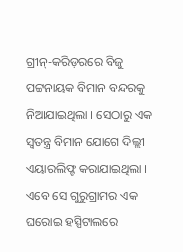ଗ୍ରୀନ୍-କରିଡ଼ରରେ ବିଜୁ ପଟ୍ଟନାୟକ ବିମାନ ବନ୍ଦରକୁ ନିଆଯାଇଥିଲା । ସେଠାରୁ ଏକ ସ୍ବତନ୍ତ୍ର ବିମାନ ଯୋଗେ ଦିଲ୍ଲୀ ଏୟାରଲିଫ୍ଟ କରାଯାଇଥିଲା । ଏବେ ସେ ଗୁରୁଗ୍ରାମର ଏକ ଘରୋଇ ହସ୍ପିଟାଲରେ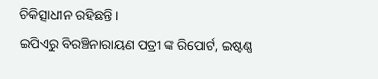ଚିକିତ୍ସାଧୀନ ରହିଛନ୍ତି ।
ଇପିଏରୁ ବିରଞ୍ଚିନାରାୟଣ ପତ୍ରୀ ଙ୍କ ରିପୋର୍ଟ, ଇଷ୍ଟଣ୍ଣ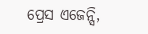ପ୍ରେସ ଏଜେନ୍ସି,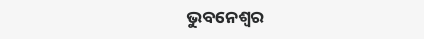ଭୁବନେଶ୍ୱର